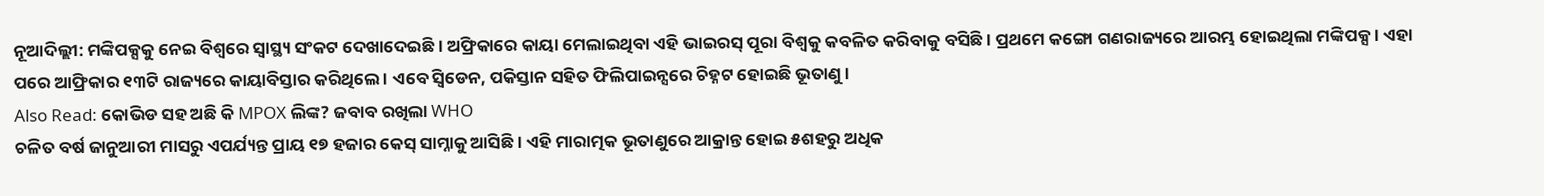ନୂଆଦିଲ୍ଲୀ: ମଙ୍କିପକ୍ସକୁ ନେଇ ବିଶ୍ବରେ ସ୍ବାସ୍ଥ୍ୟ ସଂକଟ ଦେଖାଦେଇଛି । ଅଫ୍ରିକାରେ କାୟା ମେଲାଇଥିବା ଏହି ଭାଇରସ୍ ପୂରା ବିଶ୍ବକୁ କବଳିତ କରିବାକୁ ବସିଛି । ପ୍ରଥମେ କଙ୍ଗୋ ଗଣରାଜ୍ୟରେ ଆରମ୍ଭ ହୋଇଥିଲା ମଙ୍କିପକ୍ସ । ଏହା ପରେ ଆଫ୍ରିକାର ୧୩ଟି ରାଜ୍ୟରେ କାୟାବିସ୍ତାର କରିଥିଲେ । ଏବେ ସ୍ବିଡେନ, ପକିସ୍ତାନ ସହିତ ଫିଲିପାଇନ୍ସରେ ଚିହ୍ନଟ ହୋଇଛି ଭୂତାଣୁ ।
Also Read: କୋଭିଡ ସହ ଅଛି କି MPOX ଲିଙ୍କ? ଜବାବ ରଖିଲା WHO
ଚଳିତ ବର୍ଷ ଜାନୁଆରୀ ମାସରୁ ଏପର୍ଯ୍ୟନ୍ତ ପ୍ରାୟ ୧୭ ହଜାର କେସ୍ ସାମ୍ନାକୁ ଆସିଛି । ଏହି ମାରାତ୍ମକ ଭୂତାଣୁରେ ଆକ୍ରାନ୍ତ ହୋଇ ୫ଶହରୁ ଅଧିକ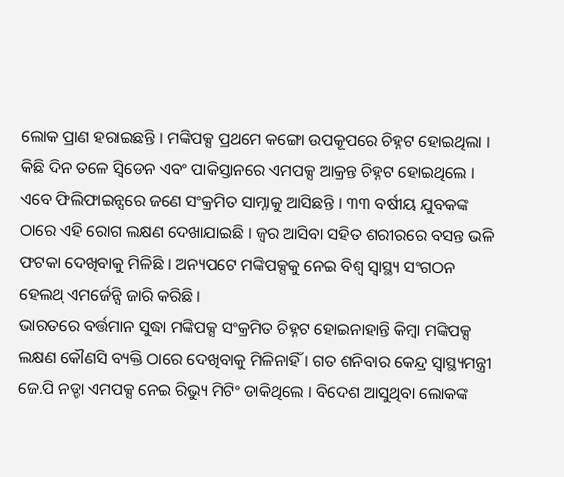ଲୋକ ପ୍ରାଣ ହରାଇଛନ୍ତି । ମଙ୍କିପକ୍ସ ପ୍ରଥମେ କଙ୍ଗୋ ଉପକୂପରେ ଚିହ୍ନଟ ହୋଇଥିଲା । କିଛି ଦିନ ତଳେ ସ୍ବିଡେନ ଏବଂ ପାକିସ୍ତାନରେ ଏମପକ୍ସ ଆକ୍ରନ୍ତ ଚିହ୍ନଟ ହୋଇଥିଲେ । ଏବେ ଫିଲିଫାଇନ୍ସରେ ଜଣେ ସଂକ୍ରମିତ ସାମ୍ନାକୁ ଆସିଛନ୍ତି । ୩୩ ବର୍ଷୀୟ ଯୁବକଙ୍କ ଠାରେ ଏହି ରୋଗ ଲକ୍ଷଣ ଦେଖାଯାଇଛି । ଜ୍ବର ଆସିବା ସହିତ ଶରୀରରେ ବସନ୍ତ ଭଳି ଫଟକା ଦେଖିବାକୁ ମିଳିଛି । ଅନ୍ୟପଟେ ମଙ୍କିପକ୍ସକୁ ନେଇ ବିଶ୍ବ ସ୍ବାସ୍ଥ୍ୟ ସଂଗଠନ ହେଲଥ୍ ଏମର୍ଜେନ୍ସି ଜାରି କରିଛି ।
ଭାରତରେ ବର୍ତ୍ତମାନ ସୁଦ୍ଧା ମଙ୍କିପକ୍ସ ସଂକ୍ରମିତ ଚିହ୍ନଟ ହୋଇନାହାନ୍ତି କିମ୍ବା ମଙ୍କିପକ୍ସ ଲକ୍ଷଣ କୌଣସି ବ୍ୟକ୍ତି ଠାରେ ଦେଖିବାକୁ ମିଳିନାହିଁ । ଗତ ଶନିବାର କେନ୍ଦ୍ର ସ୍ବାସ୍ଥ୍ୟମନ୍ତ୍ରୀ ଜେ.ପି ନଡ୍ଡା ଏମପକ୍ସ ନେଇ ରିଭ୍ୟୁ ମିଟିଂ ଡାକିଥିଲେ । ବିଦେଶ ଆସୁଥିବା ଲୋକଙ୍କ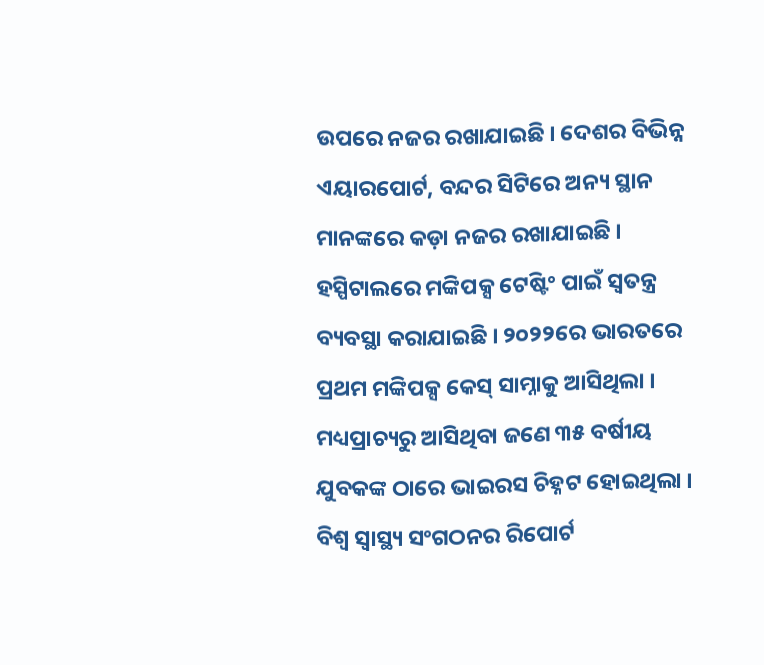ଉପରେ ନଜର ରଖାଯାଇଛି । ଦେଶର ବିଭିନ୍ନ ଏୟାରପୋର୍ଟ, ବନ୍ଦର ସିଟିରେ ଅନ୍ୟ ସ୍ଥାନ ମାନଙ୍କରେ କଡ଼ା ନଜର ରଖାଯାଇଛି । ହସ୍ପିଟାଲରେ ମଙ୍କିପକ୍ସ ଟେଷ୍ଟିଂ ପାଇଁ ସ୍ବତନ୍ତ୍ର ବ୍ୟବସ୍ଥା କରାଯାଇଛି । ୨୦୨୨ରେ ଭାରତରେ ପ୍ରଥମ ମଙ୍କିପକ୍ସ କେସ୍ ସାମ୍ନାକୁ ଆସିଥିଲା । ମଧ୍ୟପ୍ରାଚ୍ୟରୁ ଆସିଥିବା ଜଣେ ୩୫ ବର୍ଷୀୟ ଯୁବକଙ୍କ ଠାରେ ଭାଇରସ ଚିହ୍ନଟ ହୋଇଥିଲା । ବିଶ୍ବ ସ୍ବାସ୍ଥ୍ୟ ସଂଗଠନର ରିପୋର୍ଟ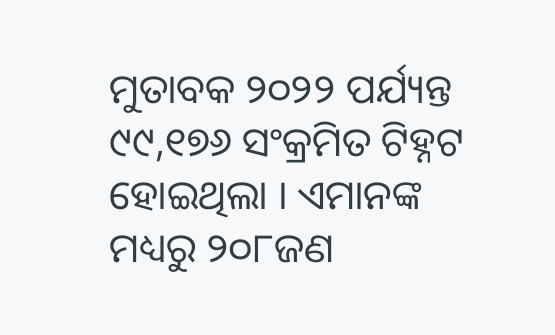ମୁତାବକ ୨୦୨୨ ପର୍ଯ୍ୟନ୍ତ ୯୯,୧୭୬ ସଂକ୍ରମିତ ଟିହ୍ନଟ ହୋଇଥିଲା । ଏମାନଙ୍କ ମଧ୍ୟରୁ ୨୦୮ଜଣ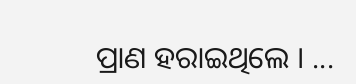ପ୍ରାଣ ହରାଇଥିଲେ । ...